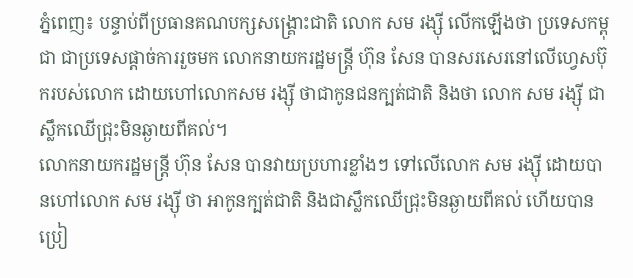ភ្នំពេញ៖ បន្ទាប់ពីប្រធានគណបក្សសង្គ្រោះជាតិ លោក សម រង្ស៊ី លើកឡើងថា ប្រទេសកម្ពុជា ជាប្រទេសផ្តាច់ការរួចមក លោកនាយករដ្ឋមន្ត្រី ហ៊ុន សែន បានសរសេរនៅលើហ្វេសប៊ុករបស់លោក ដោយហៅលោកសម រង្ស៊ី ថាជាកូនជនក្បត់ជាតិ និងថា លោក សម រង្ស៊ី ជាស្លឹកឈើជ្រុះមិនឆ្ងាយពីគល់។
លោកនាយករដ្ឋមន្ត្រី ហ៊ុន សែន បានវាយប្រហារខ្លាំងៗ ទៅលើលោក សម រង្ស៊ី ដោយបានហៅលោក សម រង្ស៊ី ថា អាកូនក្បត់ជាតិ និងជាស្លឹកឈើជ្រុះមិនឆ្ងាយពីគល់ ហើយបានប្រៀ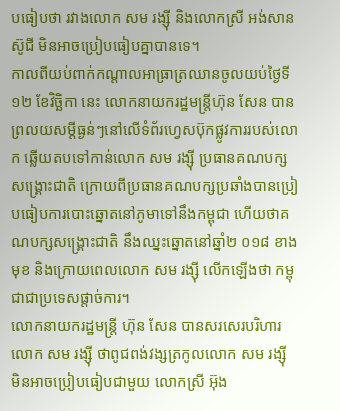បធៀបថា រវាងលោក សម រង្ស៊ី និងលោកស្រី អង់សាន ស៊ូជី មិនអាចប្រៀបធៀបគ្នាបានទេ។
កាលពីយប់ពាក់កណ្តាលអាធ្រាត្រឈានចូលយប់ថ្ងៃទី ១២ ខែវិច្ឆិកា នេះ លោកនាយករដ្ឋមន្ត្រីហ៊ុន សែន បានព្រលយសម្តីធ្ងន់ៗនៅលើទំព័រហ្វេសប៊ុកផ្លូវការរបស់លោក ឆ្លើយតបទៅកាន់លោក សម រង្ស៊ី ប្រធានគណបក្សសង្គ្រោះជាតិ ក្រោយពីប្រធានគណបក្សប្រឆាំងបានប្រៀបធៀបការបោះឆ្នោតនៅភូមាទៅនឹងកម្ពុជា ហើយថាគណបក្សសង្គ្រោះជាតិ នឹងឈ្នះឆ្នោតនៅឆ្នាំ២ ០១៨ ខាងមុខ និងក្រោយពេលលោក សម រង្ស៊ី លើកឡើងថា កម្ពុជាជាប្រទេសផ្តាច់ការ។
លោកនាយករដ្ឋមន្ត្រី ហ៊ុន សែន បានសរសេរបរិហារលោក សម រង្ស៊ី ថាពូជពង់វង្សត្រកូលលោក សម រង្ស៊ី មិនអាចប្រៀបធៀបជាមួយ លោកស្រី អ៊ុង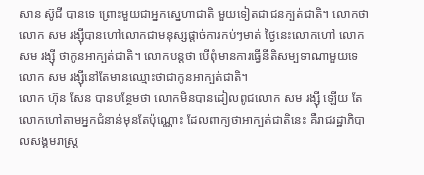សាន ស៊ូជី បានទេ ព្រោះមួយជាអ្នកស្នេហាជាតិ មួយទៀតជាជនក្បត់ជាតិ។ លោកថា លោក សម រង្ស៊ីបានហៅលោកជាមនុស្សផ្តាច់ការកប់ៗមាត់ ថ្ងៃនេះលោកហៅ លោក សម រង្ស៊ី ថាកូនអាក្បត់ជាតិ។ លោកបន្តថា បើពុំមានការធ្វើនីតិសម្បទាណាមួយទេ លោក សម រង្ស៊ីនៅតែមានឈ្មោះថាជាកូនអាក្បត់ជាតិ។
លោក ហ៊ុន សែន បានបន្ថែមថា លោកមិនបានដៀលពូជលោក សម រង្ស៊ី ឡើយ តែលោកហៅតាមអ្នកជំនាន់មុនតែប៉ុណ្ណោះ ដែលពាក្យថាអាក្បត់ជាតិនេះ គឺរាជរដ្ឋាភិបាលសង្គមរាស្ត្រ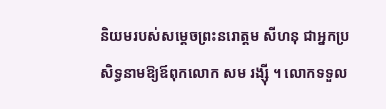និយមរបស់សម្តេចព្រះនរោត្តម សីហនុ ជាអ្នកប្រសិទ្ធនាមឱ្យឪពុកលោក សម រង្ស៊ី ។ លោកទទួល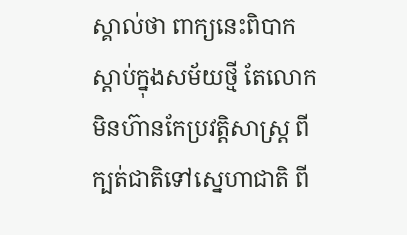ស្គាល់ថា ពាក្យនេះពិបាកស្តាប់ក្នុងសម័យថ្មី តែលោកមិនហ៊ានកែប្រវត្តិសាស្ត្រ ពីក្បត់ជាតិទៅស្នេហាជាតិ ពី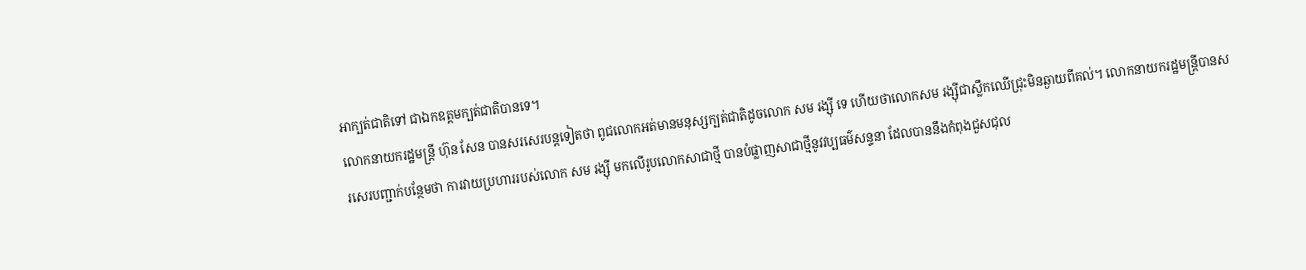អាក្បត់ជាតិទៅ ជាឯកឧត្តមក្បត់ជាតិបានទេ។
លោកនាយករដ្ឋមន្ត្រី ហ៊ុន សែន បានសរសេរបន្តទៀតថា ពូជលោកអត់មានមនុស្សក្បត់ជាតិដូចលោក សម រង្ស៊ី ទេ ហើយថាលោកសម រង្ស៊ីជាស្លឹកឈើជ្រុះមិនឆ្ងាយពីគល់។ លោកនាយករដ្ឋមន្ត្រីបានសរសេរបញ្ជាក់បន្ថែមថា ការវាយប្រហាររបស់លោក សម រង្ស៊ី មកលើរូបលោកសាជាថ្មី បានបំផ្លាញសាជាថ្មីនូវវប្បធម៌សន្ទនា ដែលបាននឹងកំពុងជួសជុល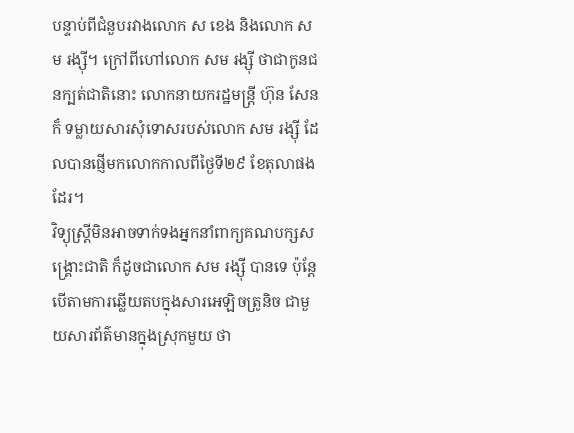បន្ទាប់ពីជំនួបរវាងលោក ស ខេង និងលោក សម រង្ស៊ី។ ក្រៅពីហៅលោក សម រង្ស៊ី ថាជាកូនជនក្បត់ជាតិនោះ លោកនាយករដ្ឋមន្ត្រី ហ៊ុន សែន ក៏ ទម្លាយសារសុំទោសរបស់លោក សម រង្ស៊ី ដែលបានផ្ញើមកលោកកាលពីថ្ងៃទី២៩ ខែតុលាផងដែរ។
វិទ្យុស្ត្រីមិនអាចទាក់ទងអ្នកនាំពាក្យគណបក្សសង្គ្រោះជាតិ ក៏ដូចជាលោក សម រង្ស៊ី បានទេ ប៉ុន្តែបើតាមការឆ្លើយតបក្នុងសារអេឡិចត្រូនិច ជាមួយសារព័ត៌មានក្នុងស្រុកមួយ ថា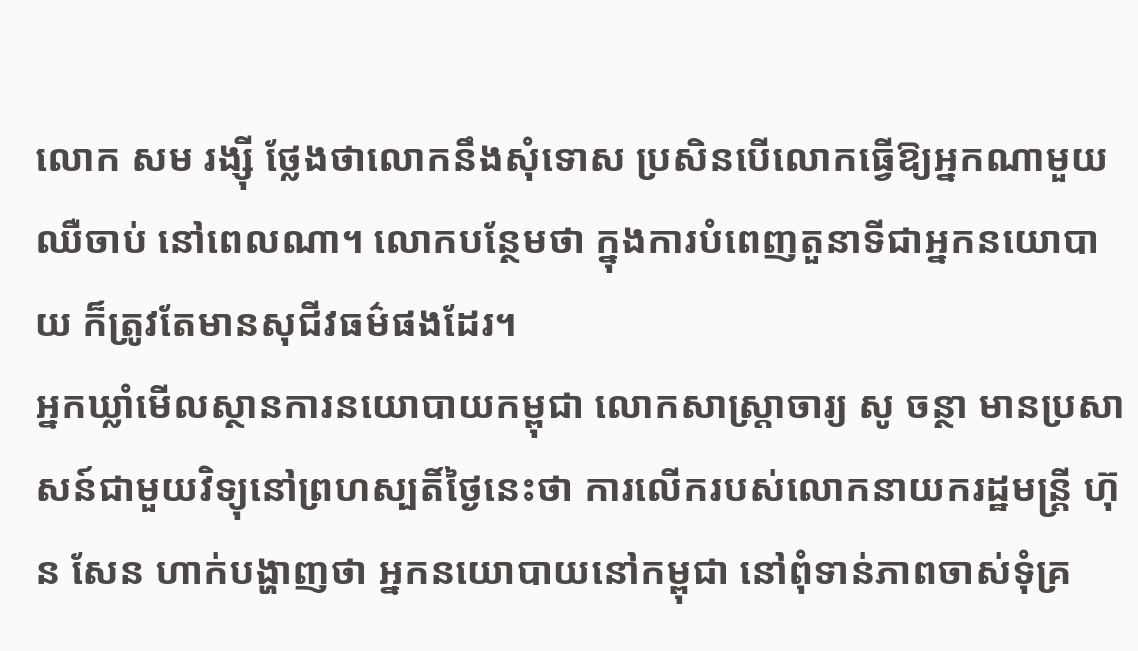លោក សម រង្ស៊ី ថ្លែងថាលោកនឹងសុំទោស ប្រសិនបើលោកធ្វើឱ្យអ្នកណាមួយឈឺចាប់ នៅពេលណា។ លោកបន្ថែមថា ក្នុងការបំពេញតួនាទីជាអ្នកនយោបាយ ក៏ត្រូវតែមានសុជីវធម៌ផងដែរ។
អ្នកឃ្លាំមើលស្ថានការនយោបាយកម្ពុជា លោកសាស្ត្រាចារ្យ សូ ចន្ថា មានប្រសាសន៍ជាមួយវិទ្យុនៅព្រហស្បតិ៍ថ្ងៃនេះថា ការលើករបស់លោកនាយករដ្ឋមន្ត្រី ហ៊ុន សែន ហាក់បង្ហាញថា អ្នកនយោបាយនៅកម្ពុជា នៅពុំទាន់ភាពចាស់ទុំគ្រ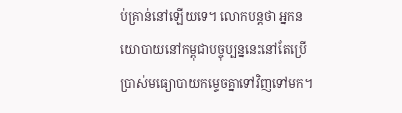ប់គ្រាន់នៅឡើយទេ។ លោកបន្តថា អ្នកនយោបាយនៅកម្ពុជាបច្ចុប្បន្ននេះនៅតែប្រើប្រាស់មធ្យោបាយកម្ទេចគ្នាទៅវិញទៅមក។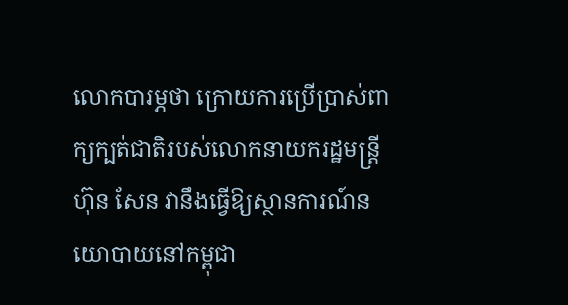លោកបារម្ភថា ក្រោយការប្រើប្រាស់ពាក្យក្បត់ជាតិរបស់លោកនាយករដ្ឋមន្ត្រីហ៊ុន សែន វានឹងធ្វើឱ្យស្ថានការណ៍នយោបាយនៅកម្ពុជា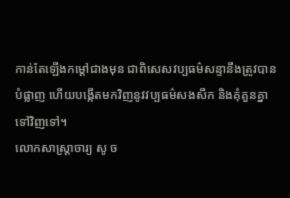កាន់តែឡើងកម្តៅជាងមុន ជាពិសេសវប្បធម៌សន្ទានឹងត្រូវបានបំផ្លាញ ហើយបង្កើតមកវិញនូវវប្បធម៌សងសឹក និងគុំគួនគ្នាទៅវិញទៅ។
លោកសាស្ត្រាចារ្យ សូ ច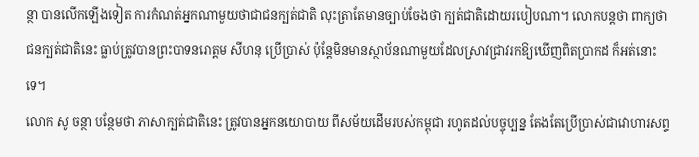ន្ថា បានលើកឡើងទៀត ការកំណត់អ្នកណាមួយថាជាជនក្បត់ជាតិ លុះត្រាតែមានច្បាប់ចែងថា ក្បត់ជាតិដោយរបៀបណា។ លោកបន្តថា ពាក្យថាជនក្បត់ជាតិនេះ ធ្លាប់ត្រូវបានព្រះបាទនរោត្តម សីហនុ ប្រើប្រាស់ ប៉ុន្តែមិនមានស្ថាប័នណាមួយដែលស្រាវជ្រាវរកឱ្យឃើញពិតប្រាកដ ក៏អត់នោះទេ។
លោក សូ ចន្ថា បន្ថែមថា ភាសាក្បត់ជាតិនេះ ត្រូវបានអ្នកនយោបាយ ពីសម័យដើមរបស់កម្ពុជា រហូតដល់បច្ចុប្បន្ន តែងតែប្រើប្រាស់ជាវោហារសព្ទ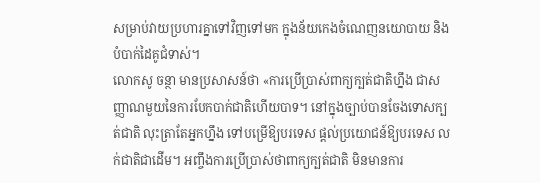សម្រាប់វាយប្រហារគ្នាទៅវិញទៅមក ក្នុងន័យកេងចំណេញនយោបាយ និងបំបាក់ដៃគូជំទាស់។
លោកសូ ចន្ថា មានប្រសាសន៍ថា «ការប្រើប្រាស់ពាក្យក្បត់ជាតិហ្នឹង ជាសញ្ញាណមួយនៃការបែកបាក់ជាតិហើយបាទ។ នៅក្នុងច្បាប់បានចែងទោសក្បត់ជាតិ លុះត្រាតែអ្នកហ្នឹង ទៅបម្រើឱ្យបរទេស ផ្តល់ប្រយោជន៍ឱ្យបរទេស លក់ជាតិជាដើម។ អញ្ចឹងការប្រើប្រាស់ថាពាក្យក្បត់ជាតិ មិនមានការ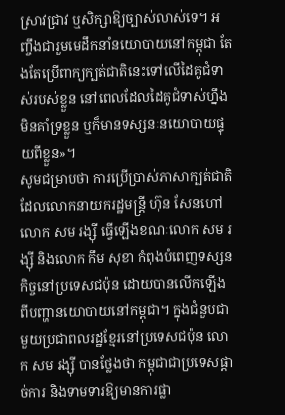ស្រាវជ្រាវ ឬសិក្សាឱ្យច្បាស់លាស់ទេ។ អញ្ចឹងជារួមមេដឹកនាំនយោបាយនៅកម្ពុជា តែងតែប្រើពាក្យក្បត់ជាតិនេះទៅលើដៃគូជំទាស់របស់ខ្លួន នៅពេលដែលដៃគូជំទាស់ហ្នឹង មិនគាំទ្រខ្លួន ឬក៏មានទស្សនៈនយោបាយផ្ទុយពីខ្លួន»។
សូមជម្រាបថា ការប្រើប្រាស់ភាសាក្បត់ជាតិ ដែលលោកនាយករដ្ឋមន្ត្រី ហ៊ុន សែនហៅលោក សម រង្ស៊ី ធ្វើឡើងខណៈលោក សម រង្ស៊ី និងលោក កឹម សុខា កំពុងបំពេញទស្សនកិច្ចនៅប្រទេសជប៉ុន ដោយបានលើកឡើងពីបញ្ហានយោបាយនៅកម្ពុជា។ ក្នុងជំនួបជាមួយប្រជាពលរដ្ឋខ្មែរនៅប្រទេសជប៉ុន លោក សម រង្ស៊ី បានថ្លែងថា កម្ពុជាជាប្រទេសផ្តាច់ការ និងទាមទារឱ្យមានការផ្លា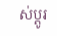ស់ប្តូរ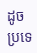ដូចប្រទេ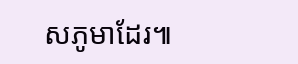សភូមាដែរ៕